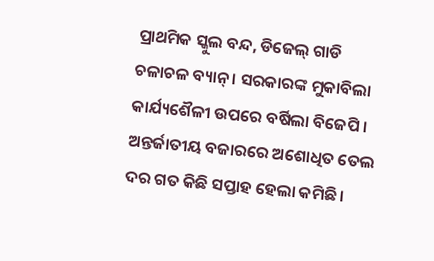ପ୍ରାଥମିକ ସ୍କୁଲ ବନ୍ଦ, ଡିଜେଲ୍ ଗାଡି ଚଳାଚଳ ବ୍ୟାନ୍ । ସରକାରଙ୍କ ମୁକାବିଲା କାର୍ଯ୍ୟଶୈଳୀ ଉପରେ ବର୍ଷିଲା ବିଜେପି ।
ଅନ୍ତର୍ଜାତୀୟ ବଜାରରେ ଅଶୋଧିତ ତେଲ ଦର ଗତ କିଛି ସପ୍ତାହ ହେଲା କମିଛି ।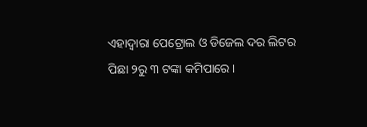ଏହାଦ୍ବାରା ପେଟ୍ରୋଲ ଓ ଡିଜେଲ ଦର ଲିଟର ପିଛା ୨ରୁ ୩ ଟଙ୍କା କମିପାରେ ।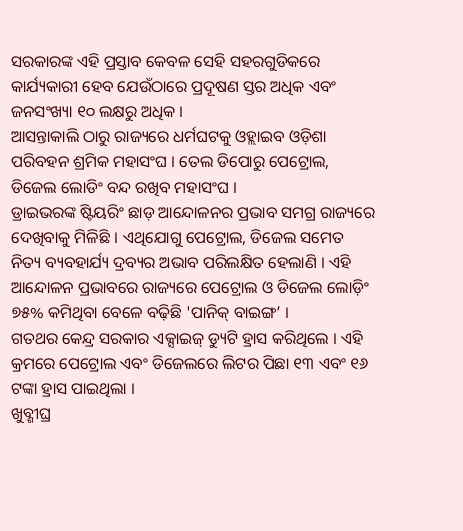ସରକାରଙ୍କ ଏହି ପ୍ରସ୍ତାବ କେବଳ ସେହି ସହରଗୁଡିକରେ କାର୍ଯ୍ୟକାରୀ ହେବ ଯେଉଁଠାରେ ପ୍ରଦୂଷଣ ସ୍ତର ଅଧିକ ଏବଂ ଜନସଂଖ୍ୟା ୧୦ ଲକ୍ଷରୁ ଅଧିକ ।
ଆସନ୍ତାକାଲି ଠାରୁ ରାଜ୍ୟରେ ଧର୍ମଘଟକୁ ଓହ୍ଲାଇବ ଓଡ଼ିଶା ପରିବହନ ଶ୍ରମିକ ମହାସଂଘ । ତେଲ ଡିପୋରୁ ପେଟ୍ରୋଲ, ଡିଜେଲ ଲୋଡିଂ ବନ୍ଦ ରଖିବ ମହାସଂଘ ।
ଡ୍ରାଇଭରଙ୍କ ଷ୍ଟିୟରିଂ ଛାଡ଼ ଆନ୍ଦୋଳନର ପ୍ରଭାବ ସମଗ୍ର ରାଜ୍ୟରେ ଦେଖିବାକୁ ମିଳିଛି । ଏଥିଯୋଗୁ ପେଟ୍ରୋଲ, ଡିଜେଲ ସମେତ ନିତ୍ୟ ବ୍ୟବହାର୍ଯ୍ୟ ଦ୍ରବ୍ୟର ଅଭାବ ପରିଲକ୍ଷିତ ହେଲାଣି । ଏହି ଆନ୍ଦୋଳନ ପ୍ରଭାବରେ ରାଜ୍ୟରେ ପେଟ୍ରୋଲ ଓ ଡିଜେଲ ଲୋଡ଼ିଂ ୭୫% କମିଥିବା ବେଳେ ବଢ଼ିଛି 'ପାନିକ୍ ବାଇଙ୍ଗ’ ।
ଗତଥର କେନ୍ଦ୍ର ସରକାର ଏକ୍ସାଇଜ୍ ଡ୍ୟୁଟି ହ୍ରାସ କରିଥିଲେ । ଏହି କ୍ରମରେ ପେଟ୍ରୋଲ ଏବଂ ଡିଜେଲରେ ଲିଟର ପିଛା ୧୩ ଏବଂ ୧୬ ଟଙ୍କା ହ୍ରାସ ପାଇଥିଲା ।
ଖୁବ୍ଶୀଘ୍ର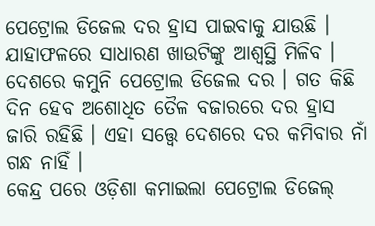ପେଟ୍ରୋଲ ଡିଜେଲ ଦର ହ୍ରାସ ପାଇବାକୁ ଯାଉଛି । ଯାହାଫଳରେ ସାଧାରଣ ଖାଉଟିଙ୍କୁ ଆଶ୍ୱସ୍ଥି ମିଳିବ ।
ଦେଶରେ କମୁନି ପେଟ୍ରୋଲ ଡିଜେଲ ଦର । ଗତ କିଛି ଦିନ ହେବ ଅଶୋଧିତ ତୈଳ ବଜାରରେ ଦର ହ୍ରାସ ଜାରି ରହିଛି । ଏହା ସତ୍ତ୍ବେ ଦେଶରେ ଦର କମିବାର ନାଁ ଗନ୍ଧ ନାହିଁ ।
କେନ୍ଦ୍ର ପରେ ଓଡ଼ିଶା କମାଇଲା ପେଟ୍ରୋଲ ଡିଜେଲ୍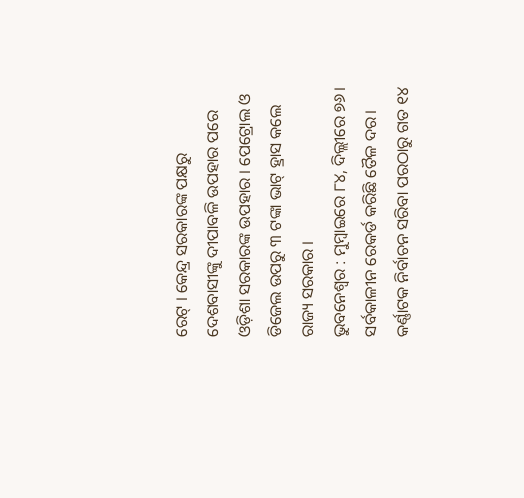ରେଟ୍ । କେନ୍ଦ୍ର ସରକାରଙ୍କ ପକ୍ଷରୁ ଦେଶବାସୀଙ୍କୁ ଦୀପାବଳି ଉପହାର ପରେ ଓଡ଼ିଶା ସରକାରଙ୍କ ଉପହାର । ପେଟ୍ରୋଲ ଓ ଡିଜେଲ ଉପରୁ ୩ ଟଙ୍କା ଭାଟ୍ ହ୍ରାସ କଲେ ରାଜ୍ୟ ସରକାର ।
ଭୁବନେଶ୍ୱର : ମୁମ୍ବାଇରେ ୮୪, ଦିଲ୍ଲୀରେ ୭୬। ସର୍ବକାଳୀନ ରେକର୍ଡ କରିଛି ତୈଳ ଦର। କର୍ଣ୍ଣାଟକ ନିର୍ବାଚନ ସରିବା ପରଠାରୁ ଗତ ୧୪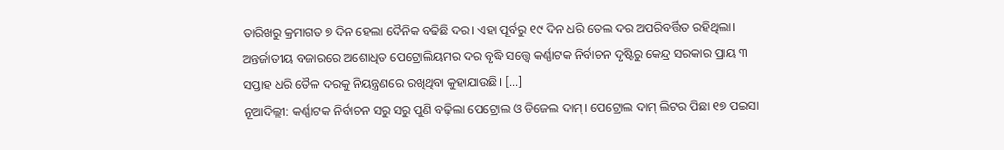ତାରିଖରୁ କ୍ରମାଗତ ୭ ଦିନ ହେଲା ଦୈନିକ ବଢିଛି ଦର। ଏହା ପୂର୍ବରୁ ୧୯ ଦିନ ଧରି ତେଲ ଦର ଅପରିବର୍ତ୍ତିତ ରହିଥିଲା। ଅନ୍ତର୍ଜାତୀୟ ବଜାରରେ ଅଶୋଧିତ ପେଟ୍ରୋଲିୟମର ଦର ବୃଦ୍ଧି ସତ୍ତ୍ୱେ କର୍ଣ୍ଣାଟକ ନିର୍ବାଚନ ଦୃଷ୍ଟିରୁ କେନ୍ଦ୍ର ସରକାର ପ୍ରାୟ ୩ ସପ୍ତାହ ଧରି ତୈଳ ଦରକୁ ନିୟନ୍ତ୍ରଣରେ ରଖିଥିବା କୁହାଯାଉଛି। […]
ନୂଆଦିଲ୍ଲୀ: କର୍ଣ୍ଣାଟକ ନିର୍ବାଚନ ସରୁ ସରୁ ପୁଣି ବଢ଼ିଲା ପେଟ୍ରୋଲ ଓ ଡିଜେଲ ଦାମ୍। ପେଟ୍ରୋଲ ଦାମ୍ ଲିଟର ପିଛା ୧୭ ପଇସା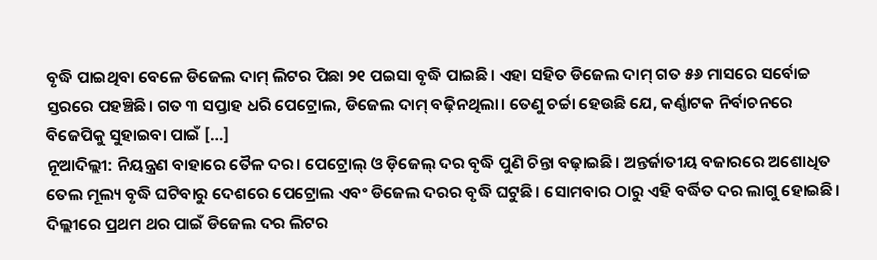ବୃଦ୍ଧି ପାଇଥିବା ବେଳେ ଡିଜେଲ ଦାମ୍ ଲିଟର ପିଛା ୨୧ ପଇସା ବୃଦ୍ଧି ପାଇଛି। ଏହା ସହିତ ଡିଜେଲ ଦାମ୍ ଗତ ୫୬ ମାସରେ ସର୍ବୋଚ୍ଚ ସ୍ତରରେ ପହଞ୍ଚିଛି। ଗତ ୩ ସପ୍ତାହ ଧରି ପେଟ୍ରୋଲ, ଡିଜେଲ ଦାମ୍ ବଢ଼ିନଥିଲା। ତେଣୁ ଚର୍ଚ୍ଚା ହେଉଛି ଯେ, କର୍ଣ୍ଣାଟକ ନିର୍ବାଚନରେ ବିଜେପିକୁ ସୁହାଇବା ପାଇଁ […]
ନୂଆଦିଲ୍ଲୀ: ନିୟନ୍ତ୍ରଣ ବାହାରେ ତୈଳ ଦର। ପେଟ୍ରୋଲ୍ ଓ ଡ଼ିଜେଲ୍ ଦର ବୃଦ୍ଧି ପୁଣି ଚିନ୍ତା ବଢ଼ାଇଛି। ଅନ୍ତର୍ଜାତୀୟ ବଜାରରେ ଅଶୋଧିତ ତେଲ ମୂଲ୍ୟ ବୃଦ୍ଧି ଘଟିବାରୁ ଦେଶରେ ପେଟ୍ରୋଲ ଏବଂ ଡିଜେଲ ଦରର ବୃଦ୍ଧି ଘଟୁଛି। ସୋମବାର ଠାରୁ ଏହି ବର୍ଦ୍ଧିତ ଦର ଲାଗୁ ହୋଇଛି। ଦିଲ୍ଲୀରେ ପ୍ରଥମ ଥର ପାଇଁ ଡିଜେଲ ଦର ଲିଟର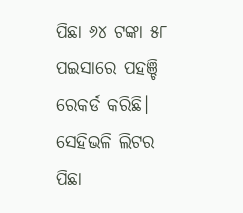ପିଛା ୬୪ ଟଙ୍କା ୫୮ ପଇସାରେ ପହଞ୍ଚି ରେକର୍ଡ କରିଛି। ସେହିଭଳି ଲିଟର ପିଛା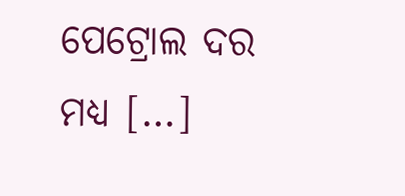ପେଟ୍ରୋଲ ଦର ମଧ୍ୟ […]